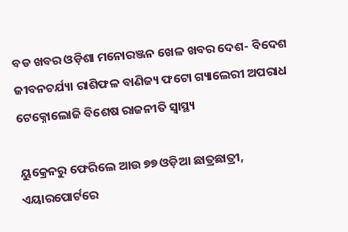ବଡ ଖବର ଓଡ଼ିଶା ମନୋରଞ୍ଜନ ଖେଳ ଖବର ଦେଶ- ବିଦେଶ ଜୀବନଚର୍ଯ୍ୟା ରାଶିଫଳ ବାଣିଜ୍ୟ ଫଟୋ ଗ୍ୟାଲେରୀ ଅପରାଧ ଟେକ୍ନୋଲୋଜି ବିଶେଷ ରାଜନୀତି ସ୍ଵାସ୍ଥ୍ୟ

ୟୁକ୍ରେନରୁ ଫେରିଲେ ଆଉ ୭୭ ଓଡ଼ିଆ ଛାତ୍ରଛାତ୍ରୀ, ଏୟାରପୋର୍ଟରେ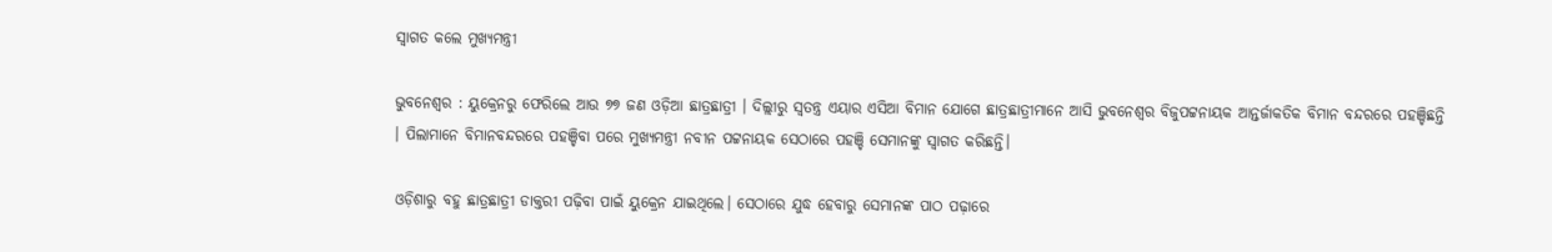ସ୍ୱାଗତ କଲେ ମୁଖ୍ୟମନ୍ତ୍ରୀ

ଭୁବନେଶ୍ୱର : ୟୁକ୍ରେନରୁ ଫେରିଲେ ଆଉ ୭୭ ଜଣ ଓଡ଼ିଆ ଛାତ୍ରଛାତ୍ରୀ । ଦିଲ୍ଲୀରୁ ସ୍ୱତନ୍ତ୍ର ଏୟାର ଏସିଆ ବିମାନ ଯୋଗେ ଛାତ୍ରଛାତ୍ରୀମାନେ ଆସି ଭୁବନେଶ୍ୱର ବିଜୁପଟ୍ଟନାୟକ ଆନ୍ତର୍ଜାକତିକ ବିମାନ ବନ୍ଦରରେ ପହଞ୍ଚିଛନ୍ତି । ପିଲାମାନେ ବିମାନବନ୍ଦରରେ ପହଞ୍ଚିବା ପରେ ମୁଖ୍ୟମନ୍ତ୍ରୀ ନବୀନ ପଟ୍ଟନାୟକ ସେଠାରେ ପହଞ୍ଚି ସେମାନଙ୍କୁ ସ୍ବାଗତ କରିଛନ୍ତି।

ଓଡ଼ିଶାରୁ ବହୁ ଛାତ୍ରଛାତ୍ରୀ ଡାକ୍ତରୀ ପଢ଼ିବା ପାଇଁ ୟୁକ୍ରେନ ଯାଇଥିଲେ। ସେଠାରେ ଯୁଦ୍ଧ ହେବାରୁ ସେମାନଙ୍କ ପାଠ ପଢ଼ାରେ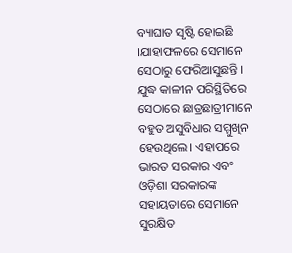ବ୍ୟାଘାତ ସୃଷ୍ଟି ହୋଇଛି ।ଯାହାଫଳରେ ସେମାନେ ସେଠାରୁ ଫେରିଆସୁଛନ୍ତି । ଯୁଦ୍ଧ କାଳୀନ ପରିସ୍ଥିତିରେ ସେଠାରେ ଛାତ୍ରଛାତ୍ରୀମାନେ ବହୁତ ଅସୁବିଧାର ସମ୍ମୁଖିନ ହେଉଥିଲେ। ଏହାପରେ ଭାରତ ସରକାର ଏବଂ ଓଡ଼ିଶା ସରକାରଙ୍କ ସହାୟତାରେ ସେମାନେ  ସୁରକ୍ଷିତ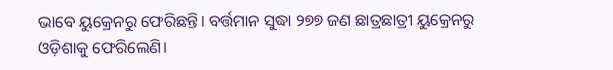ଭାବେ ୟୁକ୍ରେନରୁ ଫେରିଛନ୍ତି। ବର୍ତ୍ତମାନ ସୁଦ୍ଧା ୨୭୭ ଜଣ ଛାତ୍ରଛାତ୍ରୀ ୟୁକ୍ରେନରୁ ଓଡ଼ିଶାକୁ ଫେରିଲେଣି।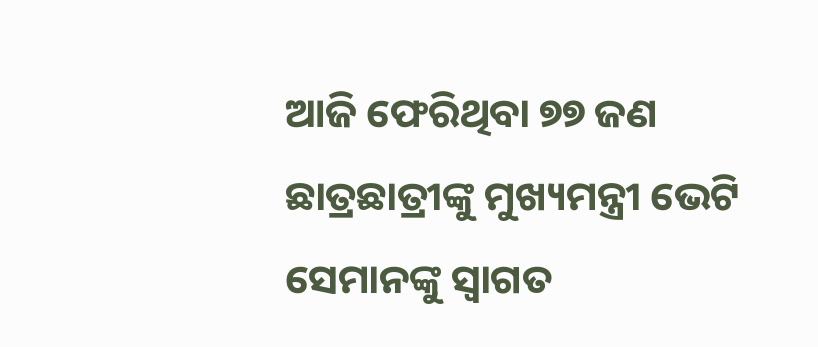ଆଜି ଫେରିଥିବା ୭୭ ଜଣ ଛାତ୍ରଛାତ୍ରୀଙ୍କୁ ମୁଖ୍ୟମନ୍ତ୍ରୀ ଭେଟି ସେମାନଙ୍କୁ ସ୍ବାଗତ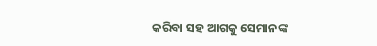କରିବା ସହ ଆଗକୁ ସେମାନଙ୍କ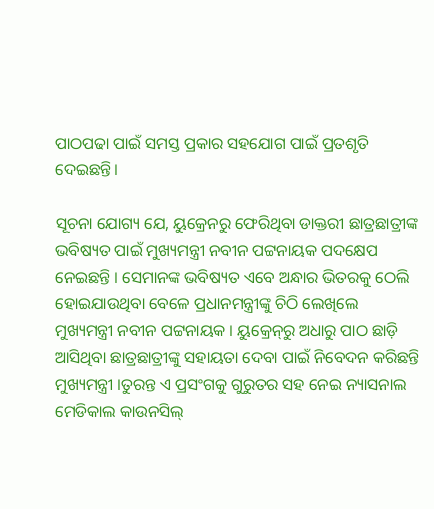ପାଠପଢା ପାଇଁ ସମସ୍ତ ପ୍ରକାର ସହଯୋଗ ପାଇଁ ପ୍ରତଶୃତି ଦେଇଛନ୍ତି।

ସୂଚନା ଯୋଗ୍ୟ ଯେ, ୟୁକ୍ରେନରୁ ଫେରିଥିବା ଡାକ୍ତରୀ ଛାତ୍ରଛାତ୍ରୀଙ୍କ ଭବିଷ୍ୟତ ପାଇଁ ମୁଖ୍ୟମନ୍ତ୍ରୀ ନବୀନ ପଟ୍ଟନାୟକ ପଦକ୍ଷେପ ନେଇଛନ୍ତି । ସେମାନଙ୍କ ଭବିଷ୍ୟତ ଏବେ ଅନ୍ଧାର ଭିତରକୁ ଠେଲି ହୋଇଯାଉଥିବା ବେଳେ ପ୍ରଧାନମନ୍ତ୍ରୀଙ୍କୁ ଚିଠି ଲେଖିଲେ ମୁଖ୍ୟମନ୍ତ୍ରୀ ନବୀନ ପଟ୍ଟନାୟକ । ୟୁକ୍ରେନ୍‌ରୁ ଅଧାରୁ ପାଠ ଛାଡ଼ି ଆସିଥିବା ଛାତ୍ରଛାତ୍ରୀଙ୍କୁ ସହାୟତା ଦେବା ପାଇଁ ନିବେଦନ କରିଛନ୍ତି ମୁଖ୍ୟମନ୍ତ୍ରୀ ।ତୁରନ୍ତ ଏ ପ୍ରସଂଗକୁ ଗୁରୁତର ସହ ନେଇ ନ୍ୟାସନାଲ ମେଡିକାଲ କାଉନସିଲ୍‌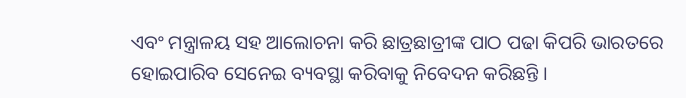ଏବଂ ମନ୍ତ୍ରାଳୟ ସହ ଆଲୋଚନା କରି ଛାତ୍ରଛାତ୍ରୀଙ୍କ ପାଠ ପଢା କିପରି ଭାରତରେ ହୋଇପାରିବ ସେନେଇ ବ୍ୟବସ୍ଥା କରିବାକୁ ନିବେଦନ କରିଛନ୍ତି ।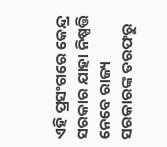ଏହି ପ୍ରସଂଗରେ କେନ୍ଦ୍ର ସରକାର ଯାହା ନିଷ୍ପତ୍ତି ନେବେ ରାଜ୍ୟ ସରକାରଙ୍କ ତରଫରୁ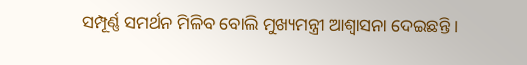ସମ୍ପୂର୍ଣ୍ଣ ସମର୍ଥନ ମିଳିବ ବୋଲି ମୁଖ୍ୟମନ୍ତ୍ରୀ ଆଶ୍ବାସନା ଦେଇଛନ୍ତି ।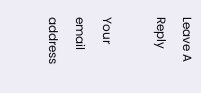Leave A Reply

Your email address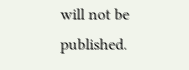will not be published.